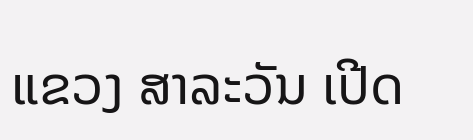ແຂວງ ສາລະວັນ ເປີດ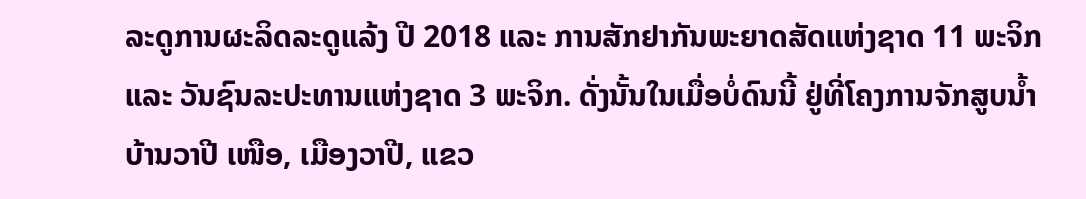ລະດູການຜະລິດລະດູແລ້ງ ປີ 2018 ແລະ ການສັກຢາກັນພະຍາດສັດແຫ່ງຊາດ 11 ພະຈິກ ແລະ ວັນຊົນລະປະທານແຫ່ງຊາດ 3 ພະຈິກ. ດັ່ງນັ້ນໃນເມື່ອບໍ່ດົນນີ້ ຢູ່ທີ່ໂຄງການຈັກສູບນ້ຳ ບ້ານວາປີ ເໜືອ, ເມືອງວາປີ, ແຂວ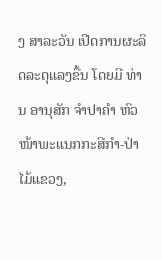ງ ສາລະວັນ ເປີດການຜະລິດລະດຸແລງຂື້ນ ໂດຍມີ ທ່ານ ອານຸສັກ ຈຳປາຄຳ ຫົວໜ້າພະແນກກະສີກຳ-ປ່າໄມ້ແຂວງ,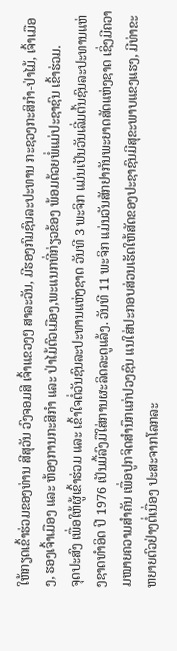ໃຫ້ກຽດເຂົ້າຮ່ວມຂອງທ່ານ ສີສຸວັນ ວົງຈອມສີ ເຈົ້າແຂວງໆ ສາລະວັນ, ມີຮອງກົມຊົນລະປະທານ ກະຊວງກະສິກຳ-ປ່າໄມ້, ເຈົ້າເມືອງ, ຮອງເຈົ້າເມືອງ ແລະ ຫ້ອງການກະສີກຳ ແລະ ປ່າໄມ້ຕົວເມືອງ,ພະແນກທີ່ກ່ຽວຂ້ອງ ພ້ອມດ້ວຍພໍ່ແມ່ປະຊາຊົນ ເຂົ້າຮ່ວມ.
ຈຸດປະສົງ ເພື່ອໃຫ້ຜູ້ເຂົ້າຮ່ວມ ແລະ ເຂົ້າໃຈຕໍ່ວັນຊົນລະປະທານແຫ່ງຊາດ ວັນທີ 3 ພະຈິກ ແມ່ນເປັນວັນເລີ່ມຕົ້ນຊົນລະປະທານແຫ່ງຊາດທຳອິດ ປີ 1976 ເປັນມື້ລົງມືໃສ່ການຜະລິດລະດູແລ້ງ. ວັນທີ 11 ພະຈິກ ແມ່ນວັນສັກຢາກັນພະຍາດສັດແຫ່ງຊາດ ເຊິ່ງມີຄວາມໝາຍຄວາມສຳຄັນ ເພື່ອປູກຈິດສຳນຶກແກ່ປວງຊົນ ແນໃສ່ປະກອບສ່ວນເຮັດໃຫ້ສັດຂອງປະຊາຊົນມີສຸຂະພາບແຂງແຮງ, ມີທ່າຂະຫຍາຍຕົວຢ່າງຕໍ່ເນື່ອງ ປະສະຈາກໂລກລະ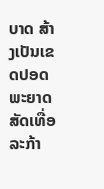ບາດ ສ້າງເປັນເຂດປອດພະຍາດສັດເທື່ອລະກ້າ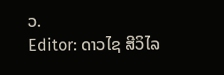ວ.
Editor: ດາວໄຊ ສີວິໄລ